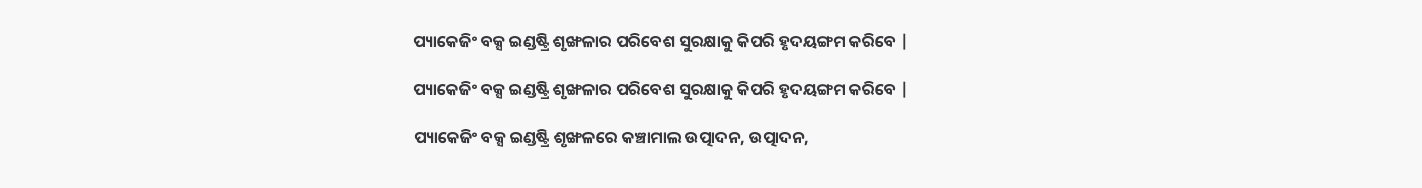ପ୍ୟାକେଜିଂ ବକ୍ସ ଇଣ୍ଡଷ୍ଟ୍ରି ଶୃଙ୍ଖଳାର ପରିବେଶ ସୁରକ୍ଷାକୁ କିପରି ହୃଦୟଙ୍ଗମ କରିବେ |

ପ୍ୟାକେଜିଂ ବକ୍ସ ଇଣ୍ଡଷ୍ଟ୍ରି ଶୃଙ୍ଖଳାର ପରିବେଶ ସୁରକ୍ଷାକୁ କିପରି ହୃଦୟଙ୍ଗମ କରିବେ |

ପ୍ୟାକେଜିଂ ବକ୍ସ ଇଣ୍ଡଷ୍ଟ୍ରି ଶୃଙ୍ଖଳରେ କଞ୍ଚାମାଲ ଉତ୍ପାଦନ, ଉତ୍ପାଦନ,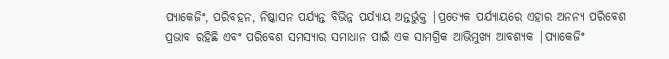ପ୍ୟାକେଜିଂ, ପରିବହନ, ନିଷ୍କାସନ ପର୍ଯ୍ୟନ୍ତ ବିଭିନ୍ନ ପର୍ଯ୍ୟାୟ ଅନ୍ତର୍ଭୁକ୍ତ |ପ୍ରତ୍ୟେକ ପର୍ଯ୍ୟାୟରେ ଏହାର ଅନନ୍ୟ ପରିବେଶ ପ୍ରଭାବ ରହିଛି ଏବଂ ପରିବେଶ ସମସ୍ୟାର ସମାଧାନ ପାଇଁ ଏକ ସାମଗ୍ରିକ ଆଭିମୁଖ୍ୟ ଆବଶ୍ୟକ |ପ୍ୟାକେଜିଂ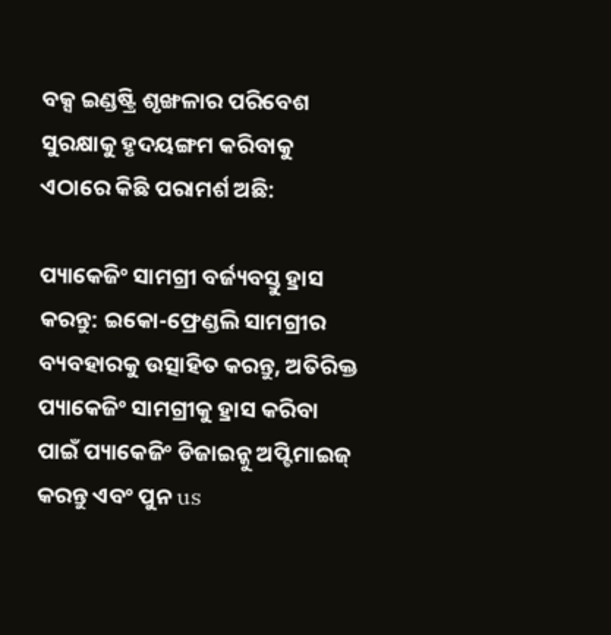ବକ୍ସ ଇଣ୍ଡଷ୍ଟ୍ରି ଶୃଙ୍ଖଳାର ପରିବେଶ ସୁରକ୍ଷାକୁ ହୃଦୟଙ୍ଗମ କରିବାକୁ ଏଠାରେ କିଛି ପରାମର୍ଶ ଅଛି:

ପ୍ୟାକେଜିଂ ସାମଗ୍ରୀ ବର୍ଜ୍ୟବସ୍ତୁ ହ୍ରାସ କରନ୍ତୁ: ଇକୋ-ଫ୍ରେଣ୍ଡଲି ସାମଗ୍ରୀର ବ୍ୟବହାରକୁ ଉତ୍ସାହିତ କରନ୍ତୁ, ଅତିରିକ୍ତ ପ୍ୟାକେଜିଂ ସାମଗ୍ରୀକୁ ହ୍ରାସ କରିବା ପାଇଁ ପ୍ୟାକେଜିଂ ଡିଜାଇନ୍କୁ ଅପ୍ଟିମାଇଜ୍ କରନ୍ତୁ ଏବଂ ପୁନ us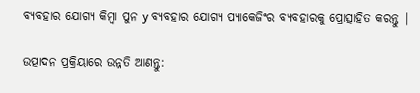ବ୍ୟବହାର ଯୋଗ୍ୟ କିମ୍ବା ପୁନ y ବ୍ୟବହାର ଯୋଗ୍ୟ ପ୍ୟାକେଜିଂର ବ୍ୟବହାରକୁ ପ୍ରୋତ୍ସାହିତ କରନ୍ତୁ |

ଉତ୍ପାଦନ ପ୍ରକ୍ରିୟାରେ ଉନ୍ନତି ଆଣନ୍ତୁ: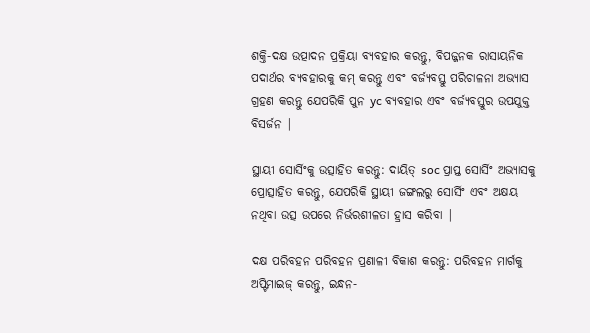ଶକ୍ତି-ଦକ୍ଷ ଉତ୍ପାଦନ ପ୍ରକ୍ରିୟା ବ୍ୟବହାର କରନ୍ତୁ, ବିପଜ୍ଜନକ ରାସାୟନିକ ପଦାର୍ଥର ବ୍ୟବହାରକୁ କମ୍ କରନ୍ତୁ ଏବଂ ବର୍ଜ୍ୟବସ୍ତୁ ପରିଚାଳନା ଅଭ୍ୟାସ ଗ୍ରହଣ କରନ୍ତୁ ଯେପରିକି ପୁନ yc ବ୍ୟବହାର ଏବଂ ବର୍ଜ୍ୟବସ୍ତୁର ଉପଯୁକ୍ତ ବିସର୍ଜନ |

ସ୍ଥାୟୀ ସୋର୍ସିଂକୁ ଉତ୍ସାହିତ କରନ୍ତୁ: ଦାୟିତ୍ soc ପ୍ରାପ୍ତ ସୋର୍ସିଂ ଅଭ୍ୟାସକୁ ପ୍ରୋତ୍ସାହିତ କରନ୍ତୁ, ଯେପରିକି ସ୍ଥାୟୀ ଜଙ୍ଗଲରୁ ସୋର୍ସିଂ ଏବଂ ଅକ୍ଷୟ ନଥିବା ଉତ୍ସ ଉପରେ ନିର୍ଭରଶୀଳତା ହ୍ରାସ କରିବା |

ଦକ୍ଷ ପରିବହନ ପରିବହନ ପ୍ରଣାଳୀ ବିକାଶ କରନ୍ତୁ: ପରିବହନ ମାର୍ଗକୁ ଅପ୍ଟିମାଇଜ୍ କରନ୍ତୁ, ଇନ୍ଧନ-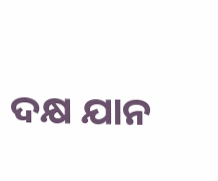ଦକ୍ଷ ଯାନ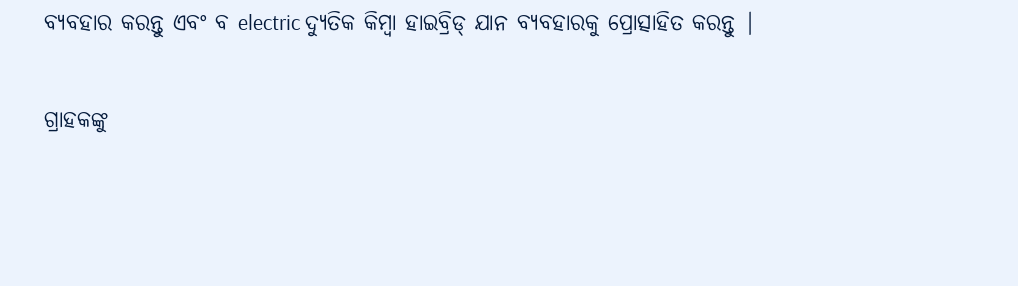ବ୍ୟବହାର କରନ୍ତୁ ଏବଂ ବ electric ଦ୍ୟୁତିକ କିମ୍ବା ହାଇବ୍ରିଡ୍ ଯାନ ବ୍ୟବହାରକୁ ପ୍ରୋତ୍ସାହିତ କରନ୍ତୁ |

ଗ୍ରାହକଙ୍କୁ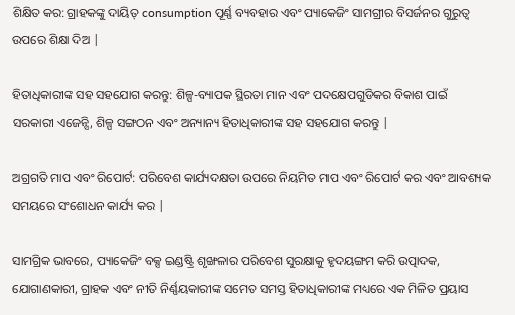ଶିକ୍ଷିତ କର: ଗ୍ରାହକଙ୍କୁ ଦାୟିତ୍ consumption ପୂର୍ଣ୍ଣ ବ୍ୟବହାର ଏବଂ ପ୍ୟାକେଜିଂ ସାମଗ୍ରୀର ବିସର୍ଜନର ଗୁରୁତ୍ୱ ଉପରେ ଶିକ୍ଷା ଦିଅ |

ହିତାଧିକାରୀଙ୍କ ସହ ସହଯୋଗ କରନ୍ତୁ: ଶିଳ୍ପ-ବ୍ୟାପକ ସ୍ଥିରତା ମାନ ଏବଂ ପଦକ୍ଷେପଗୁଡିକର ବିକାଶ ପାଇଁ ସରକାରୀ ଏଜେନ୍ସି, ଶିଳ୍ପ ସଙ୍ଗଠନ ଏବଂ ଅନ୍ୟାନ୍ୟ ହିତାଧିକାରୀଙ୍କ ସହ ସହଯୋଗ କରନ୍ତୁ |

ଅଗ୍ରଗତି ମାପ ଏବଂ ରିପୋର୍ଟ: ପରିବେଶ କାର୍ଯ୍ୟଦକ୍ଷତା ଉପରେ ନିୟମିତ ମାପ ଏବଂ ରିପୋର୍ଟ କର ଏବଂ ଆବଶ୍ୟକ ସମୟରେ ସଂଶୋଧନ କାର୍ଯ୍ୟ କର |

ସାମଗ୍ରିକ ଭାବରେ, ପ୍ୟାକେଜିଂ ବକ୍ସ ଇଣ୍ଡଷ୍ଟ୍ରି ଶୃଙ୍ଖଳାର ପରିବେଶ ସୁରକ୍ଷାକୁ ହୃଦୟଙ୍ଗମ କରି ଉତ୍ପାଦକ, ଯୋଗାଣକାରୀ, ଗ୍ରାହକ ଏବଂ ନୀତି ନିର୍ଣ୍ଣୟକାରୀଙ୍କ ସମେତ ସମସ୍ତ ହିତାଧିକାରୀଙ୍କ ମଧ୍ୟରେ ଏକ ମିଳିତ ପ୍ରୟାସ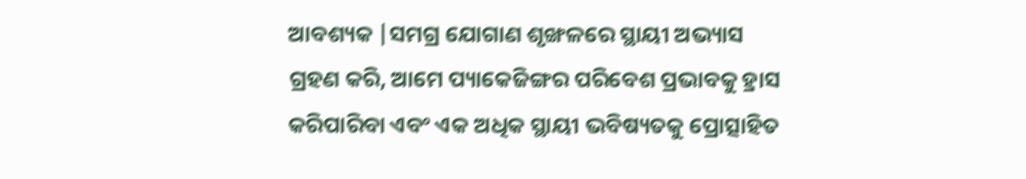ଆବଶ୍ୟକ |ସମଗ୍ର ଯୋଗାଣ ଶୃଙ୍ଖଳରେ ସ୍ଥାୟୀ ଅଭ୍ୟାସ ଗ୍ରହଣ କରି, ଆମେ ପ୍ୟାକେଜିଙ୍ଗର ପରିବେଶ ପ୍ରଭାବକୁ ହ୍ରାସ କରିପାରିବା ଏବଂ ଏକ ଅଧିକ ସ୍ଥାୟୀ ଭବିଷ୍ୟତକୁ ପ୍ରୋତ୍ସାହିତ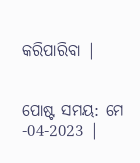କରିପାରିବା |


ପୋଷ୍ଟ ସମୟ: ମେ -04-2023 |